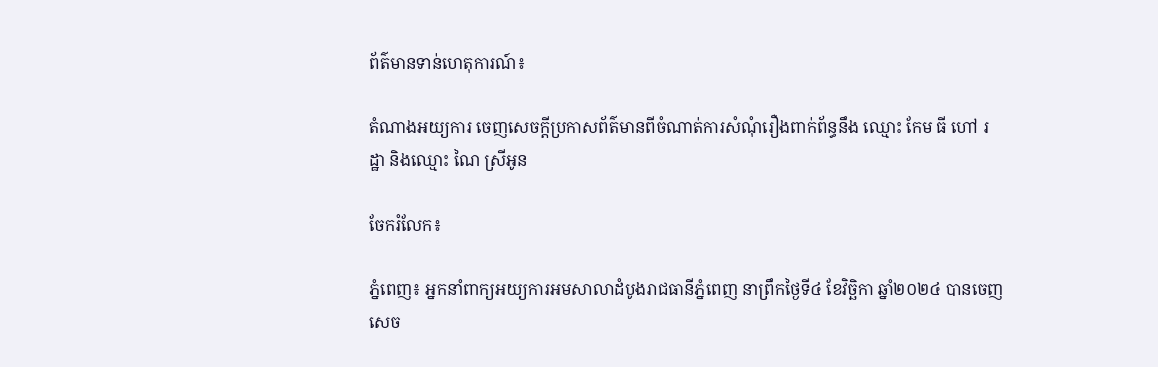ព័ត៌មានទាន់ហេតុការណ៍៖

តំណាងអយ្យការ ចេញសេចក្តីប្រកាសព័ត៌មានពីចំណាត់ការសំណុំរឿងពាក់ព័ន្ធនឹង ឈ្មោះ កែម ធី ហៅ រដ្ឋា និងឈ្មោះ ណៃ ស្រីអូន

ចែករំលែក៖

ភ្នំពេញ៖ អ្នកនាំពាក្យអយ្យការអមសាលាដំបូងរាជធានីភ្នំពេញ នាព្រឹកថ្ងៃទី៤ ខែវិច្ឆិកា ឆ្នាំ២០២៤ បានចេញសេច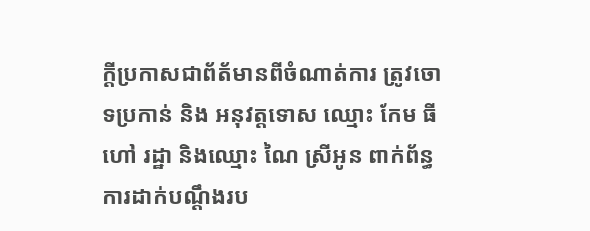ក្តីប្រកាសជាព័ត័មានពីចំណាត់ការ ត្រូវចោទប្រកាន់ និង អនុវត្តទោស ឈ្មោះ កែម ធី ហៅ រដ្ឋា និងឈ្មោះ ណៃ ស្រីអូន ពាក់ព័ន្ធការដាក់បណ្តឹងរប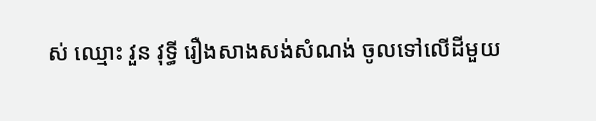ស់ ឈ្មោះ វួន វុទ្ធី រឿងសាងសង់សំណង់ ចូលទៅលើដីមួយ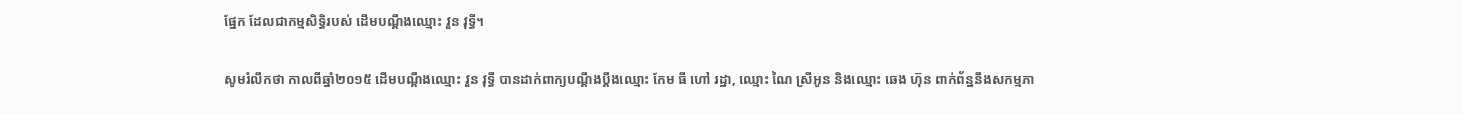ផ្នែក ដែលជាកម្មសិទ្ធិរបស់ ដើមបណ្តឹងឈ្មោះ វួន វុទ្ធី។

សូមរំលឹកថា កាលពីឆ្នាំ២០១៥ ដើមបណ្តឹងឈ្មោះ វួន វុទ្ធី បានដាក់ពាក្យបណ្តឹងប្តឹងឈ្មោះ កែម ធី ហៅ រដ្ឋា, ឈ្មោះ ណៃ ស្រីអូន និងឈ្មោះ ឆេង ហ៊ុន ពាក់ព័ន្ឋនឹងសកម្មភា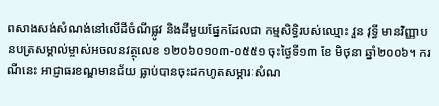ពសាងសង់សំណង់នៅលើដីចំណីផ្លូវ និងដីមួយផ្នែកដែលជា កម្មសិទ្ធិរបស់ឈ្មោះ វួន វុទ្ធី មានវិញ្ញាបនបត្រសម្គាល់ម្ចាស់អចលនវត្ថុលេខ ១២០៦០១០៣-០៥៥១ ចុះថ្ងៃទី១៣ ខែ មិថុនា ឆ្នាំ២០០៦។ ករណីនេះ អាជ្ញាធរខណ្ឌមានជ័យ ធ្លាប់បានចុះដកហូតសម្ភារៈសំណ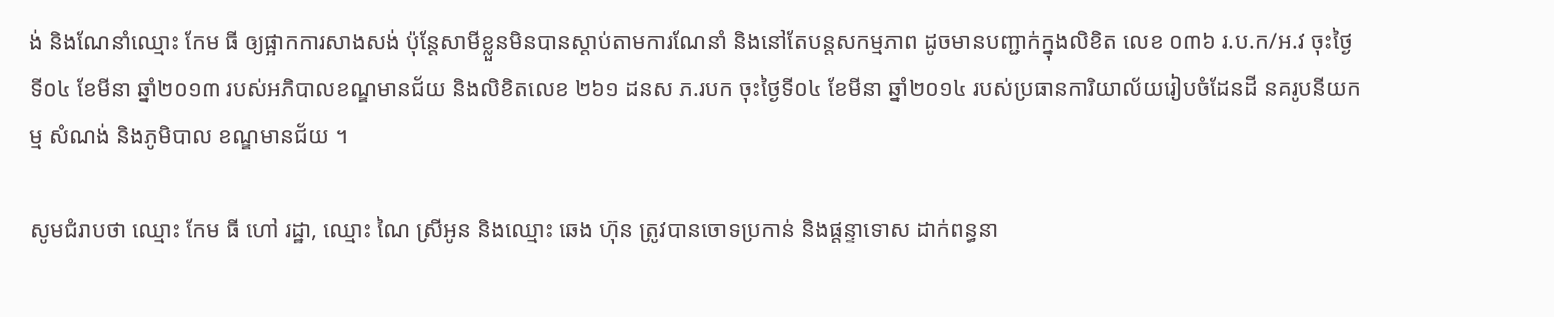ង់ និងណែនាំឈ្មោះ កែម ធី ឲ្យផ្អាកការសាងសង់ ប៉ុន្តែសាមីខ្លួនមិនបានស្តាប់តាមការណែនាំ និងនៅតែបន្តសកម្មភាព ដូចមានបញ្ជាក់ក្នុងលិខិត លេខ ០៣៦ រ.ប.ក/អ.វ ចុះថ្ងៃទី០៤ ខែមីនា ឆ្នាំ២០១៣ របស់អភិបាលខណ្ឌមានជ័យ និងលិខិតលេខ ២៦១ ដនស ភ.របក ចុះថ្ងៃទី០៤ ខែមីនា ឆ្នាំ២០១៤ របស់ប្រធានការិយាល័យរៀបចំដែនដី នគរូបនីយកម្ម សំណង់ និងភូមិបាល ខណ្ឌមានជ័យ ។

សូមជំរាបថា ឈ្មោះ កែម ធី ហៅ រដ្ឋា, ឈ្មោះ ណៃ ស្រីអូន និងឈ្មោះ ឆេង ហ៊ុន ត្រូវបានចោទប្រកាន់ និងផ្តន្ទាទោស ដាក់ពន្ធនា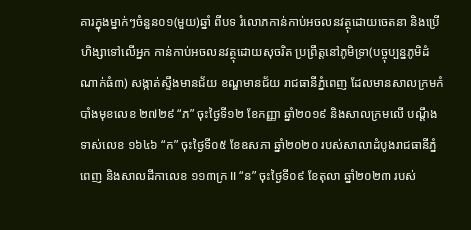គារក្នុងម្នាក់ៗចំនួន០១(មួយ)ឆ្នាំ ពីបទ រំលោភកាន់កាប់អចលនវត្ថុដោយចេតនា និងប្រើហិង្សាទៅលើអ្នក កាន់កាប់អចលនវត្ថុដោយសុចរិត ប្រព្រឹត្តនៅភូមិទ្រា(បច្ចុប្បន្នភូមិដំណាក់ធំ៣) សង្កាត់ស្ទឹងមានជ័យ ខណ្ឌមានជ័យ រាជធានីភ្នំពេញ ដែលមានសាលក្រមកំបាំងមុខលេខ ២៧២៩ “ភ” ចុះថ្ងៃទី១២ ខែកញ្ញា ឆ្នាំ២០១៩ និងសាលក្រមលើ បណ្តឹងទាស់លេខ ១៦៤៦ “ក” ចុះថ្ងៃទី០៥ ខែឧសភា ឆ្នាំ២០២០ របស់សាលាដំបូងរាជធានីភ្នំពេញ និងសាលដីកាលេខ ១១៣ក្រ II “ន” ចុះថ្ងៃទី០៩ ខែតុលា ឆ្នាំ២០២៣ របស់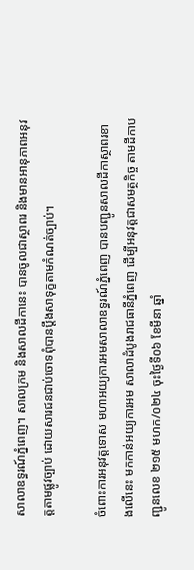សាលាឧទ្ធរណ៍ភ្នំពេញ។ សាលក្រម និងសាលដីកានេះ បានចូលជាស្ថាពរ និងមានអានុភាពអនុវត្តតាមផ្លូវច្បាប់ ដោយសារជនជាប់ចោទពុំបានប្តឹងសាទុក្ខតាមកំណត់ច្បាប់។

ចំពោះការអនុវត្តទោស មហាអយ្យការអមសាលាឧទ្ធរណ៍ភ្នំពេញ បានបញ្ជូនសាលដីកាស្ថាពរខាងលើនេះ មកកាន់អយ្យការអម សាលាដំបូងរាជធានីភ្នំពេញ ដើម្បីអនុវត្តជាសមត្ថកិច្ច តាមដីកាបញ្ជូនលេខ ២១៥ មហក/០២៤ ចុះថ្ងៃទី០៦ ខែមីនា ឆ្នាំ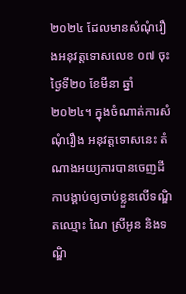២០២៤ ដែលមានសំណុំរឿងអនុវត្តទោសលេខ ០៧ ចុះថ្ងៃទី២០ ខែមីនា ឆ្នាំ២០២៤។ ក្នុងចំណាត់ការសំណុំរឿង អនុវត្តទោសនេះ តំណាងអយ្យការបានចេញដីកាបង្គាប់ឲ្យចាប់ខ្លួនលើទណ្ឌិតឈ្មោះ ណៃ ស្រីអូន និងទណ្ឌិ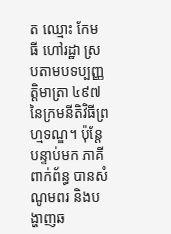ត ឈ្មោះ កែម ធី ហៅរដ្ឋា ស្របតាមបទប្បញ្ញត្តិមាត្រា ៤៩៧ នៃក្រមនីតិវិធីព្រហ្មទណ្ឌ។ ប៉ុន្តែ បន្ទាប់មក ភាគីពាក់ព័ន្ធ បានសំណូមពរ និងបង្ហាញឆ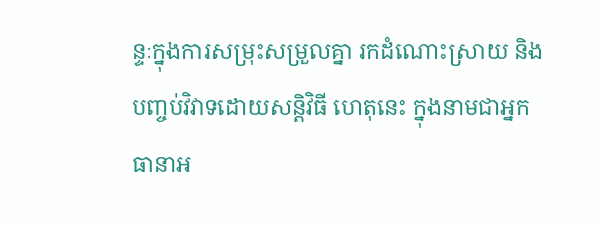ន្ទៈក្នុងការសម្រុះសម្រួលគ្នា រកដំណោះស្រាយ និងបញ្ចប់វិវាទដោយសន្តិវិធី ហេតុនេះ ក្នុងនាមជាអ្នកធានាអ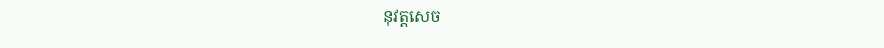នុវត្តសេច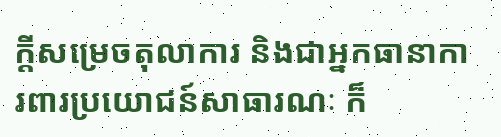ក្តីសម្រេចតុលាការ និងជាអ្នកធានាការពារប្រយោជន៍សាធារណៈ ក៏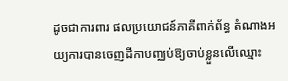ដូចជាការពារ ផលប្រយោជន៍ភាគីពាក់ព័ន្ធ តំណាងអយ្យការបានចេញដីកាបញ្ឈប់ឱ្យចាប់ខ្លួនលើឈ្មោះ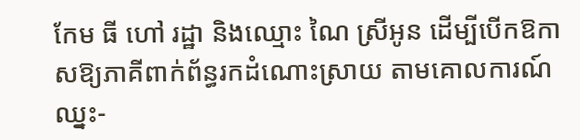កែម ធី ហៅ រដ្ឋា និងឈ្មោះ ណៃ ស្រីអូន ដើម្បីបើកឱកាសឱ្យភាគីពាក់ព័ន្ធរកដំណោះស្រាយ តាមគោលការណ៍ឈ្នះ-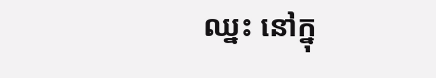ឈ្នះ នៅក្នុ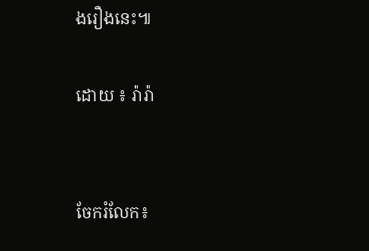ងរឿងនេះ៕

ដោយ ៖ រ៉ារ៉ា


ចែករំលែក៖